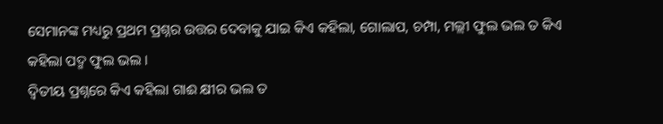ସେମାନଙ୍କ ମଧ୍ୟରୁ ପ୍ରଥମ ପ୍ରଶ୍ନର ଉତ୍ତର ଦେବାକୁ ଯାଇ କିଏ କହିଲା, ଗୋଲାପ, ଚମ୍ପା, ମଲ୍ଲୀ ଫୁଲ ଭଲ ତ କିଏ କହିଲା ପଦ୍ମ ଫୁଲ ଭଲ ।
ଦ୍ୱିତୀୟ ପ୍ରଶ୍ନରେ କିଏ କହିଲା ଗାଈ କ୍ଷୀର ଭଲ ତ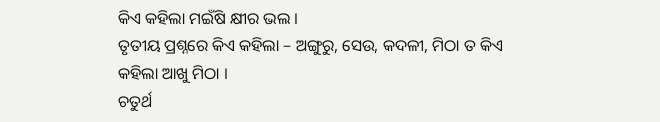କିଏ କହିଲା ମଇଁଷି କ୍ଷୀର ଭଲ ।
ତୃତୀୟ ପ୍ରଶ୍ନରେ କିଏ କହିଲା – ଅଙ୍ଗୁରୁ, ସେଉ, କଦଳୀ, ମିଠା ତ କିଏ କହିଲା ଆଖୁ ମିଠା ।
ଚତୁର୍ଥ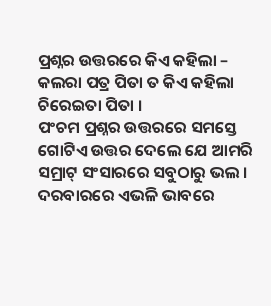ପ୍ରଶ୍ନର ଉତ୍ତରରେ କିଏ କହିଲା – କଲରା ପତ୍ର ପିତା ତ କିଏ କହିଲା ଚିରେଇତା ପିତା ।
ପଂଚମ ପ୍ରଶ୍ନର ଉତ୍ତରରେ ସମସ୍ତେ ଗୋଟିଏ ଉତ୍ତର ଦେଲେ ଯେ ଆମରି ସମ୍ରାଟ୍ ସଂସାରରେ ସବୁଠାରୁ ଭଲ ।
ଦରବାରରେ ଏଭଳି ଭାବରେ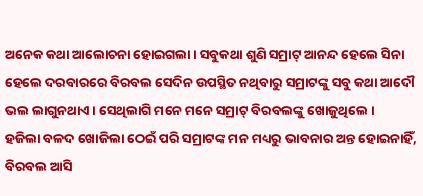ଅନେକ କଥା ଆଲୋଚନା ହୋଇଗଲା । ସବୁକଥା ଶୁଣି ସମ୍ରାଟ୍ ଆନନ୍ଦ ହେଲେ ସିନା ହେଲେ ଦରବାରରେ ବିରବଲ ସେଦିନ ଉପସ୍ଥିତ ନଥିବାରୁ ସମ୍ରାଟଙ୍କୁ ସବୁ କଥା ଆଦୌ ଭଲ ଲାଗୁନଥାଏ । ସେଥିଲାଗି ମନେ ମନେ ସମ୍ରାଟ୍ ବିରବଲଙ୍କୁ ଖୋଜୁଥିଲେ ।
ହଜିଲା ବଳଦ ଖୋଜିଲା ଠେଇଁ ପରି ସମ୍ରାଟଙ୍କ ମନ ମଧ୍ୟରୁ ଭାବନାର ଅନ୍ତ ହୋଇନାହିଁ, ବିରବଲ ଆସି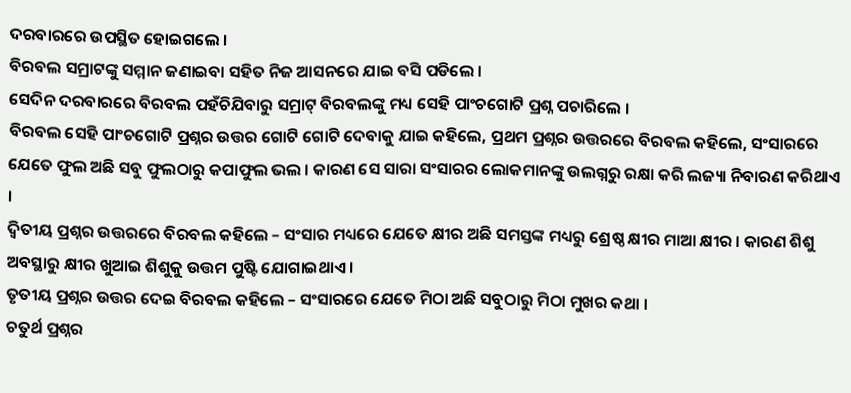ଦରବାରରେ ଉପସ୍ଥିତ ହୋଇଗଲେ ।
ବିରବଲ ସମ୍ରାଟଙ୍କୁ ସମ୍ମାନ ଜଣାଇବା ସହିତ ନିଜ ଆସନରେ ଯାଇ ବସି ପଡିଲେ ।
ସେଦିନ ଦରବାରରେ ବିରବଲ ପହଁଚିଯିବାରୁ ସମ୍ରାଟ୍ ବିରବଲଙ୍କୁ ମଧ୍ୟ ସେହି ପାଂଚଗୋଟି ପ୍ରଶ୍ନ ପଚାରିଲେ ।
ବିରବଲ ସେହି ପାଂଚଗୋଟି ପ୍ରଶ୍ନର ଉତ୍ତର ଗୋଟି ଗୋଟି ଦେବାକୁ ଯାଇ କହିଲେ, ପ୍ରଥମ ପ୍ରଶ୍ନର ଉତ୍ତରରେ ବିରବଲ କହିଲେ, ସଂସାରରେ ଯେତେ ଫୁଲ ଅଛି ସବୁ ଫୁଲଠାରୁ କପାଫୁଲ ଭଲ । କାରଣ ସେ ସାରା ସଂସାରର ଲୋକମାନଙ୍କୁ ଉଲଗ୍ନରୁ ରକ୍ଷା କରି ଲଜ୍ୟା ନିବାରଣ କରିଥାଏ ।
ଦ୍ୱିତୀୟ ପ୍ରଶ୍ନର ଉତ୍ତରରେ ବିରବଲ କହିଲେ – ସଂସାର ମଧ୍ୟରେ ଯେତେ କ୍ଷୀର ଅଛି ସମସ୍ତଙ୍କ ମଧ୍ୟରୁ ଶ୍ରେଷ୍ଠ କ୍ଷୀର ମାଆ କ୍ଷୀର । କାରଣ ଶିଶୁ ଅବସ୍ଥାରୁ କ୍ଷୀର ଖୁଆଇ ଶିଶୁକୁ ଉତ୍ତମ ପୁଷ୍ଟି ଯୋଗାଇଥାଏ ।
ତୃତୀୟ ପ୍ରଶ୍ନର ଉତ୍ତର ଦେଇ ବିରବଲ କହିଲେ – ସଂସାରରେ ଯେତେ ମିଠା ଅଛି ସବୁଠାରୁ ମିଠା ମୁଖର କଥା ।
ଚତୁର୍ଥ ପ୍ରଶ୍ନର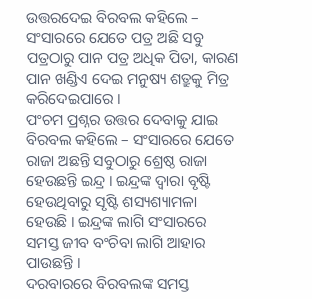ଉତ୍ତରଦେଇ ବିରବଲ କହିଲେ – ସଂସାରରେ ଯେତେ ପତ୍ର ଅଛି ସବୁ ପତ୍ରଠାରୁ ପାନ ପତ୍ର ଅଧିକ ପିତା, କାରଣ ପାନ ଖଣ୍ଡିଏ ଦେଇ ମନୁଷ୍ୟ ଶତ୍ରୁକୁ ମିତ୍ର କରିଦେଇପାରେ ।
ପଂଚମ ପ୍ରଶ୍ନର ଉତ୍ତର ଦେବାକୁ ଯାଇ ବିରବଲ କହିଲେ – ସଂସାରରେ ଯେତେ ରାଜା ଅଛନ୍ତି ସବୁଠାରୁ ଶ୍ରେଷ୍ଠ ରାଜା ହେଉଛନ୍ତି ଇନ୍ଦ୍ର । ଇନ୍ଦ୍ରଙ୍କ ଦ୍ୱାରା ବୃଷ୍ଟି ହେଉଥିବାରୁ ସୃଷ୍ଟି ଶସ୍ୟଶ୍ୟାମଳା ହେଉଛି । ଇନ୍ଦ୍ରଙ୍କ ଲାଗି ସଂସାରରେ ସମସ୍ତ ଜୀବ ବଂଚିବା ଲାଗି ଆହାର ପାଉଛନ୍ତି ।
ଦରବାରରେ ବିରବଲଙ୍କ ସମସ୍ତ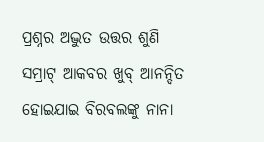ପ୍ରଶ୍ନର ଅଦ୍ଭୁତ ଉତ୍ତର ଶୁଣି ସମ୍ରାଟ୍ ଆକବର ଖୁବ୍ ଆନନ୍ଦିତ ହୋଇଯାଇ ବିରବଲଙ୍କୁ ନାନା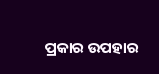ପ୍ରକାର ଉପହାର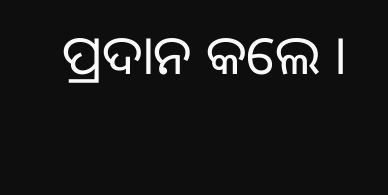ପ୍ରଦାନ କଲେ ।